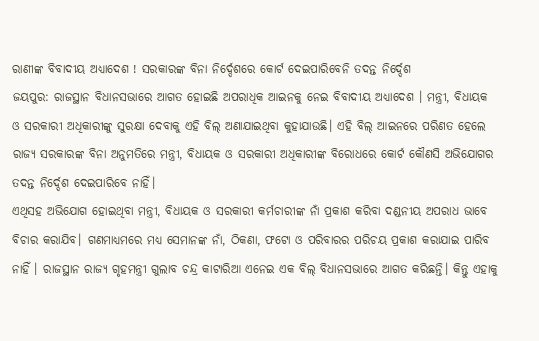ରାଣୀଙ୍କ ବିବାଦୀୟ ଅଧ୍ୟାଦେଶ ! ସରକାରଙ୍କ ବିନା ନିର୍ଦ୍ଦେଶରେ କୋର୍ଟ ଦେଇପାରିବେନି ତଦନ୍ତ ନିର୍ଦ୍ଦେଶ
ଜୟପୁର: ରାଜସ୍ଥାନ ବିଧାନସଭାରେ ଆଗତ ହୋଇଛି ଅପରାଧିକ ଆଇନକୁ ନେଇ ବିବାଦୀୟ ଅଧ୍ୟାଦେଶ । ମନ୍ତ୍ରୀ, ବିଧାୟକ ଓ ସରକାରୀ ଅଧିକାରୀଙ୍କୁ ସୁରକ୍ଷା ଦେବାକୁ ଏହି ବିଲ୍ ଅଣାଯାଇଥିବା କୁହାଯାଉଛି। ଏହି ବିଲ୍ ଆଇନରେ ପରିଣତ ହେଲେ ରାଜ୍ୟ ସରକାରଙ୍କ ବିନା ଅନୁମତିରେ ମନ୍ତ୍ରୀ, ବିଧାୟକ ଓ ସରକାରୀ ଅଧିକାରୀଙ୍କ ବିରୋଧରେ କୋର୍ଟ କୌଣସି ଅଭିଯୋଗର ତଦନ୍ତ ନିର୍ଦ୍ଦେଶ ଦେଇପାରିବେ ନାହିଁ।
ଏଥିସହ ଅଭିଯୋଗ ହୋଇଥିବା ମନ୍ତ୍ରୀ, ବିଧାୟକ ଓ ସରକାରୀ କର୍ମଚାରୀଙ୍କ ନାଁ ପ୍ରକାଶ କରିବା ଦଣ୍ଡନୀୟ ଅପରାଧ ଭାବେ ବିଚାର କରାଯିବ। ଗଣମାଧ୍ୟମରେ ମଧ୍ୟ ସେମାନଙ୍କ ନାଁ, ଠିକଣା, ଫଟୋ ଓ ପରିବାରର ପରିଚୟ ପ୍ରକାଶ କରାଯାଇ ପାରିବ ନାହିଁ । ରାଜସ୍ଥାନ ରାଜ୍ୟ ଗୃହମନ୍ତ୍ରୀ ଗୁଲାବ ଚନ୍ଦ୍ର କାଟାରିଆ ଏନେଇ ଏକ ବିଲ୍ ବିଧାନସଭାରେ ଆଗତ କରିଛନ୍ତି। କିନ୍ତୁ ଏହାକୁ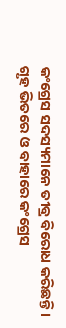କଂଗ୍ରେସ ସଦସ୍ୟମାନେ ତୀବ୍ର ବିରୋଧ କରିଛନ୍ତି। ଗୃହ ଭିତରେ ଓ ବାହାରେ କଂଗ୍ରେସ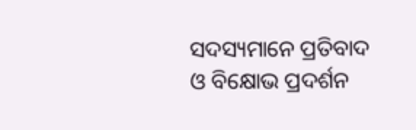ସଦସ୍ୟମାନେ ପ୍ରତିବାଦ ଓ ବିକ୍ଷୋଭ ପ୍ରଦର୍ଶନ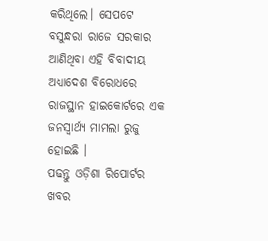କରିଥିଲେ। ସେପଟେ ବସୁନ୍ଧରା ରାଜେ ସରକାର ଆଣିଥିବା ଏହି ବିବାଦୀୟ ଅଧ୍ୟାଦେଶ ବିରୋଧରେ ରାଜସ୍ଥାନ ହାଇକୋର୍ଟରେ ଏକ ଜନସ୍ୱାର୍ଥ୍ୟ ମାମଲା ରୁଜୁ ହୋଇଛି ।
ପଢନ୍ତୁ ଓଡ଼ିଶା ରିପୋର୍ଟର ଖବର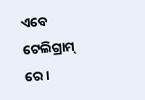ଏବେ ଟେଲିଗ୍ରାମ୍ ରେ।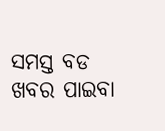ସମସ୍ତ ବଡ ଖବର ପାଇବା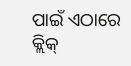ପାଇଁ ଏଠାରେ କ୍ଲିକ୍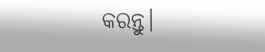କରନ୍ତୁ।